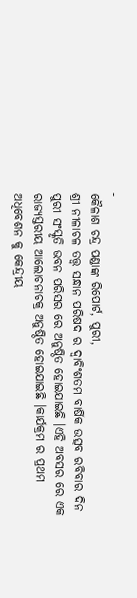-
କୈଳାଶ ଚନ୍ଦ୍ର ପଣ୍ଡାଙ୍କ ରିପୋର୍ଟ, ପୁରୀ,
ଶ୍ରୀ ନୀଳାଚଳ ତତ୍ତ୍ଵ ସନ୍ଧାନ ପରିଷଦ ର ଦ୍ୱାବିଂଶତମ ବାର୍ଷିକ ଉତ୍ସବ ରବିବାର ଦିନ ପୁରୀ ସଂସ୍କୃତି ଭବନ ପରିସର ରେ ଅନୁଷ୍ଠିତ ହୋଇଯାଇଛି ।ଏହି ଅବସର ରେ ଏକ ରାଜ୍ୟସ୍ତରୀୟ ଆଲୋଚନାଚକ୍ର ଅନୁଷ୍ଠିତ ହୋଇଯାଇଛି ।କାର୍ଯକ୍ରମ ର ପ୍ରଥମ ଅଧିବେଶନ କୁ କେନ୍ଦ୍ରୀୟ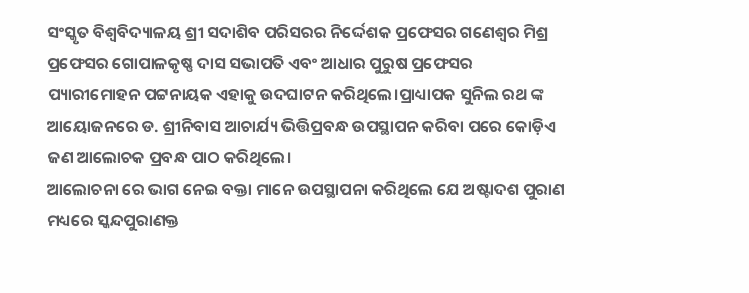ସଂସ୍କୃତ ବିଶ୍ଵବିଦ୍ୟାଳୟ ଶ୍ରୀ ସଦାଶିବ ପରିସରର ନିର୍ଦ୍ଦେଶକ ପ୍ରଫେସର ଗଣେଶ୍ୱର ମିଶ୍ର ପ୍ରଫେସର ଗୋପାଳକୃଷ୍ଣ ଦାସ ସଭାପତି ଏବଂ ଆଧାର ପୁରୁଷ ପ୍ରଫେସର ପ୍ୟାରୀମୋହନ ପଟ୍ଟନାୟକ ଏହାକୁ ଉଦଘାଟନ କରିଥିଲେ।ପ୍ରାଧ୍ୟାପକ ସୁନିଲ ରଥ ଙ୍କ ଆୟୋଜନରେ ଡ. ଶ୍ରୀନିବାସ ଆଚାର୍ଯ୍ୟ ଭିତ୍ତିପ୍ରବନ୍ଧ ଉପସ୍ଥାପନ କରିବା ପରେ କୋଡ଼ିଏ ଜଣ ଆଲୋଚକ ପ୍ରବନ୍ଧ ପାଠ କରିଥିଲେ।
ଆଲୋଚନା ରେ ଭାଗ ନେଇ ବକ୍ତା ମାନେ ଉପସ୍ଥାପନା କରିଥିଲେ ଯେ ଅଷ୍ଟାଦଶ ପୁରାଣ ମଧ୍ୟରେ ସ୍କନ୍ଦପୁରାଣକ୍ତ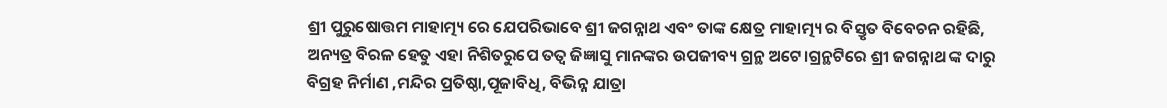ଶ୍ରୀ ପୁରୁଷୋତ୍ତମ ମାହାତ୍ମ୍ୟ ରେ ଯେପରିଭାବେ ଶ୍ରୀ ଜଗନ୍ନାଥ ଏବଂ ତାଙ୍କ କ୍ଷେତ୍ର ମାହାତ୍ମ୍ୟ ର ବିସ୍ତୃତ ବିବେଚନ ରହିଛି, ଅନ୍ୟତ୍ର ବିରଳ ହେତୁ ଏହା ନିଶିତରୁପେ ତତ୍ଵ ଜିଜ୍ଞାସୁ ମାନଙ୍କର ଉପଜୀବ୍ୟ ଗ୍ରନ୍ଥ ଅଟେ।ଗ୍ରନ୍ଥଟିରେ ଶ୍ରୀ ଜଗନ୍ନାଥ ଙ୍କ ଦାରୁ ବିଗ୍ରହ ନିର୍ମାଣ ,ମନ୍ଦିର ପ୍ରତିଷ୍ଠା,ପୂଜାବିଧି, ବିଭିନ୍ନ ଯାତ୍ରା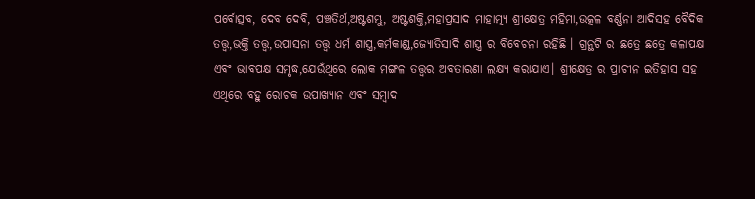ପର୍ବୋତ୍ସବ, ଦେବ ଦେବି, ପଞ୍ଚତିର୍ଥ,ଅଷ୍ଟଶମ୍ଭୁ, ଅଷ୍ଟଶକ୍ତି,ମହାପ୍ରସାଦ ମାହାତ୍ମ୍ୟ ଶ୍ରୀକ୍ଷେତ୍ର ମହିମା,ଉତ୍କଳ ବର୍ଣ୍ଣନା ଆଦିସହ ବୈଦିକ ତତ୍ତ୍ଵ,ଭକ୍ତି ତତ୍ତ୍ଵ,ଉପାସନା ତତ୍ତ୍ଵ ଧର୍ମ ଶାସ୍ତ୍ର,କର୍ମକାଣ୍ଡ,ଜ୍ୟୋତିସାଦି ଶାସ୍ତ୍ର ର ବିବେଚନା ରହିଛି । ଗ୍ରନ୍ଥଟି ର ଛତ୍ରେ ଛତ୍ରେ କଳାପକ୍ଷ ଏବଂ ଭାବପକ୍ଷ ସମୃଦ୍ଧ,ଯେଉଁଥିରେ ଲୋକ ମଙ୍ଗଳ ତତ୍ତ୍ଵର ଅବତାରଣା ଲକ୍ଷ୍ୟ କରାଯାଏ। ଶ୍ରୀକ୍ଷେତ୍ର ର ପ୍ରାଚୀନ ଇତିହାସ ସହ ଏଥିରେ ବହୁ ରୋଚକ ଉପାଖ୍ୟାନ ଏବଂ ସମ୍ବାଦ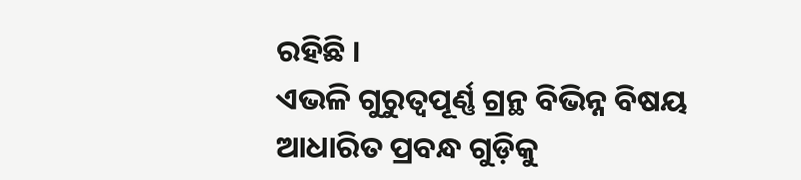ରହିଛି ।
ଏଭଳି ଗୁରୁତ୍ଵପୂର୍ଣ୍ଣ ଗ୍ରନ୍ଥ ବିଭିନ୍ନ ବିଷୟ ଆଧାରିତ ପ୍ରବନ୍ଧ ଗୁଡ଼ିକୁ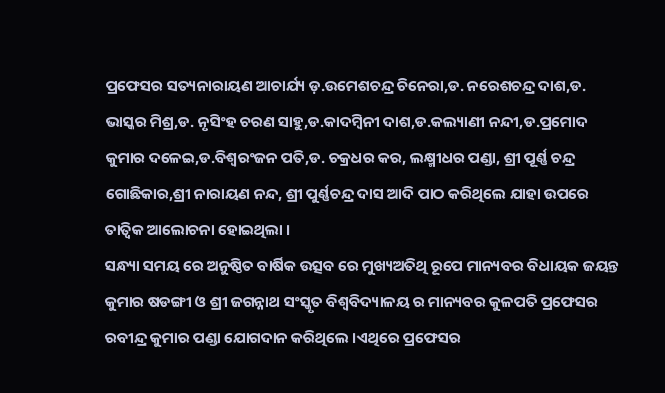ପ୍ରଫେସର ସତ୍ୟନାରାୟଣ ଆଚାର୍ଯ୍ୟ ଡ଼.ଉମେଶଚନ୍ଦ୍ର ଚିନେରା,ଡ. ନରେଶଚନ୍ଦ୍ର ଦାଶ,ଡ. ଭାସ୍କର ମିଶ୍ର,ଡ. ନୃସିଂହ ଚରଣ ସାହୁ,ଡ.କାଦମ୍ବିନୀ ଦାଶ,ଡ.କଲ୍ୟାଣୀ ନନ୍ଦୀ,ଡ.ପ୍ରମୋଦ କୁମାର ଦଳେଇ,ଡ.ବିଶ୍ବରଂଜନ ପତି,ଡ. ଚକ୍ରଧର କର, ଲକ୍ଷ୍ମୀଧର ପଣ୍ଡା, ଶ୍ରୀ ପୂର୍ଣ୍ଣ ଚନ୍ଦ୍ର ଗୋଛିକାର,ଶ୍ରୀ ନାରାୟଣ ନନ୍ଦ, ଶ୍ରୀ ପୁର୍ଣ୍ଣଚନ୍ଦ୍ର ଦାସ ଆଦି ପାଠ କରିଥିଲେ ଯାହା ଉପରେ ତାତ୍ଵିକ ଆଲୋଚନା ହୋଇଥିଲା ।
ସନ୍ଧ୍ୟା ସମୟ ରେ ଅନୁଷ୍ଠିତ ବାର୍ଷିକ ଉତ୍ସବ ରେ ମୁଖ୍ୟଅତିଥି ରୂପେ ମାନ୍ୟବର ବିଧାୟକ ଜୟନ୍ତ କୁମାର ଷଡଙ୍ଗୀ ଓ ଶ୍ରୀ ଜଗନ୍ନାଥ ସଂସ୍କୃତ ବିଶ୍ଵବିଦ୍ୟାଳୟ ର ମାନ୍ୟବର କୁଳପତି ପ୍ରଫେସର ରବୀନ୍ଦ୍ର କୁମାର ପଣ୍ଡା ଯୋଗଦାନ କରିଥିଲେ ।ଏଥିରେ ପ୍ରଫେସର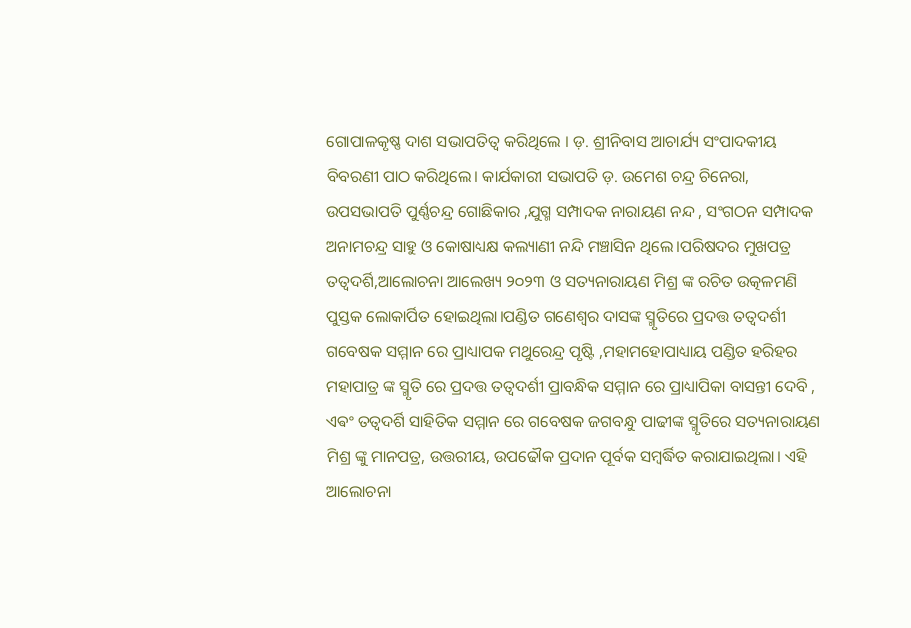ଗୋପାଳକୃଷ୍ଣ ଦାଶ ସଭାପତିତ୍ଵ କରିଥିଲେ । ଡ଼. ଶ୍ରୀନିବାସ ଆଚାର୍ଯ୍ୟ ସଂପାଦକୀୟ ବିବରଣୀ ପାଠ କରିଥିଲେ। କାର୍ଯକାରୀ ସଭାପତି ଡ଼. ଉମେଶ ଚନ୍ଦ୍ର ଚିନେରା, ଉପସଭାପତି ପୁର୍ଣ୍ଣଚନ୍ଦ୍ର ଗୋଛିକାର ,ଯୁଗ୍ମ ସମ୍ପାଦକ ନାରାୟଣ ନନ୍ଦ , ସଂଗଠନ ସମ୍ପାଦକ ଅନାମଚନ୍ଦ୍ର ସାହୁ ଓ କୋଷାଧ୍ୟକ୍ଷ କଲ୍ୟାଣୀ ନନ୍ଦି ମଞ୍ଚାସିନ ଥିଲେ।ପରିଷଦର ମୁଖପତ୍ର ତତ୍ଵଦର୍ଶି,ଆଲୋଚନା ଆଲେଖ୍ୟ ୨୦୨୩ ଓ ସତ୍ୟନାରାୟଣ ମିଶ୍ର ଙ୍କ ରଚିତ ଉତ୍କଳମଣି ପୁସ୍ତକ ଲୋକାର୍ପିତ ହୋଇଥିଲା।ପଣ୍ଡିତ ଗଣେଶ୍ୱର ଦାସଙ୍କ ସ୍ମୃତିରେ ପ୍ରଦତ୍ତ ତତ୍ଵଦର୍ଶୀ ଗବେଷକ ସମ୍ମାନ ରେ ପ୍ରାଧ୍ୟାପକ ମଥୁରେନ୍ଦ୍ର ପୃଷ୍ଟି ,ମହାମହୋପାଧ୍ୟାୟ ପଣ୍ଡିତ ହରିହର ମହାପାତ୍ର ଙ୍କ ସ୍ମୃତି ରେ ପ୍ରଦତ୍ତ ତତ୍ୱଦର୍ଶୀ ପ୍ରାବନ୍ଧିକ ସମ୍ମାନ ରେ ପ୍ରାଧ୍ୟାପିକା ବାସନ୍ତୀ ଦେବି , ଏଵଂ ତତ୍ୱଦର୍ଶି ସାହିତିକ ସମ୍ମାନ ରେ ଗବେଷକ ଜଗବନ୍ଧୁ ପାଢୀଙ୍କ ସ୍ମୃତିରେ ସତ୍ୟନାରାୟଣ ମିଶ୍ର ଙ୍କୁ ମାନପତ୍ର, ଉତ୍ତରୀୟ, ଉପଢୌକ ପ୍ରଦାନ ପୂର୍ବକ ସମ୍ବର୍ଦ୍ଧିତ କରାଯାଇଥିଲା। ଏହି ଆଲୋଚନା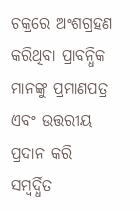ଚକ୍ରରେ ଅଂଶଗ୍ରହଣ କରିଥିବା ପ୍ରାବନ୍ଧିକ ମାନଙ୍କୁ ପ୍ରମାଣପତ୍ର ଏବଂ ଉତ୍ତରୀୟ ପ୍ରଦାନ କରି ସମ୍ବର୍ଦ୍ଧିତ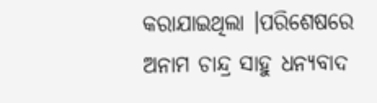କରାଯାଇଥିଲା ।ପରିଶେଷରେ ଅନାମ ଚାନ୍ଦ୍ର ସାହୁ ଧନ୍ୟବାଦ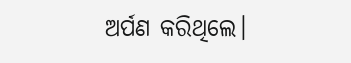ଅର୍ପଣ କରିଥିଲେ।